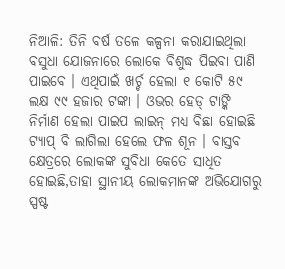ନିଆଳି: ତିନି ବର୍ଷ ତଳେ କଳ୍ପନା କରାଯାଇଥିଲା ବସୁଧା ଯୋଜନାରେ ଲୋକେ ବିଶୁଦ୍ଧ ପିଇବା ପାଣି ପାଇବେ । ଏଥିପାଇଁ ଖର୍ଚ୍ଚ ହେଲା ୧ କୋଟି ୫୯ ଲକ୍ଷ ୯୯ ହଜାର ଟଙ୍କା । ଓଭର ହେଡ୍ ଟାଙ୍କି ନିର୍ମାଣ ହେଲା ପାଇପ ଲାଇନ୍ ମଧ୍ୟ ବିଛା ହୋଇଛି ଟ୍ୟାପ୍ ବି ଲାଗିଲା ହେଲେ ଫଳ ଶୂନ । ବାସ୍ତବ କ୍ଷେତ୍ରରେ ଲୋକଙ୍କ ସୁବିଧା କେତେ ସାଧିତ ହୋଇଛି,ତାହା ସ୍ଥାନୀୟ ଲୋକମାନଙ୍କ ଅଭିଯୋଗରୁ ସ୍ପଷ୍ଟ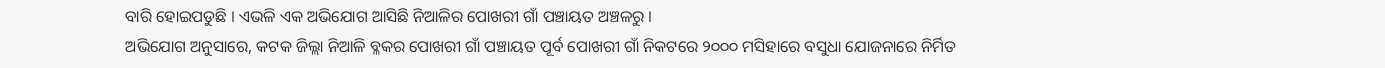ବାରି ହୋଇପଡୁଛି । ଏଭଳି ଏକ ଅଭିଯୋଗ ଆସିଛି ନିଆଳିର ପୋଖରୀ ଗାଁ ପଞ୍ଚାୟତ ଅଞ୍ଚଳରୁ ।
ଅଭିଯୋଗ ଅନୁସାରେ, କଟକ ଜିଲ୍ଲା ନିଆଳି ବ୍ଳକର ପୋଖରୀ ଗାଁ ପଞ୍ଚାୟତ ପୂର୍ବ ପୋଖରୀ ଗାଁ ନିକଟରେ ୨୦୦୦ ମସିହାରେ ବସୁଧା ଯୋଜନାରେ ନିର୍ମିତ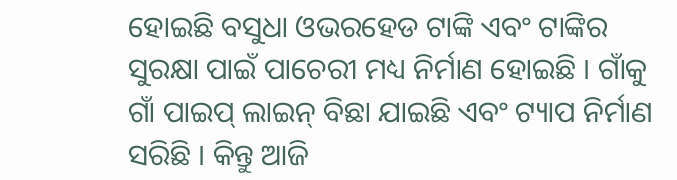ହୋଇଛି ବସୁଧା ଓଭରହେଡ ଟାଙ୍କି ଏବଂ ଟାଙ୍କିର ସୁରକ୍ଷା ପାଇଁ ପାଚେରୀ ମଧ୍ୟ ନିର୍ମାଣ ହୋଇଛି । ଗାଁକୁ ଗାଁ ପାଇପ୍ ଲାଇନ୍ ବିଛା ଯାଇଛି ଏବଂ ଟ୍ୟାପ ନିର୍ମାଣ ସରିଛି । କିନ୍ତୁ ଆଜି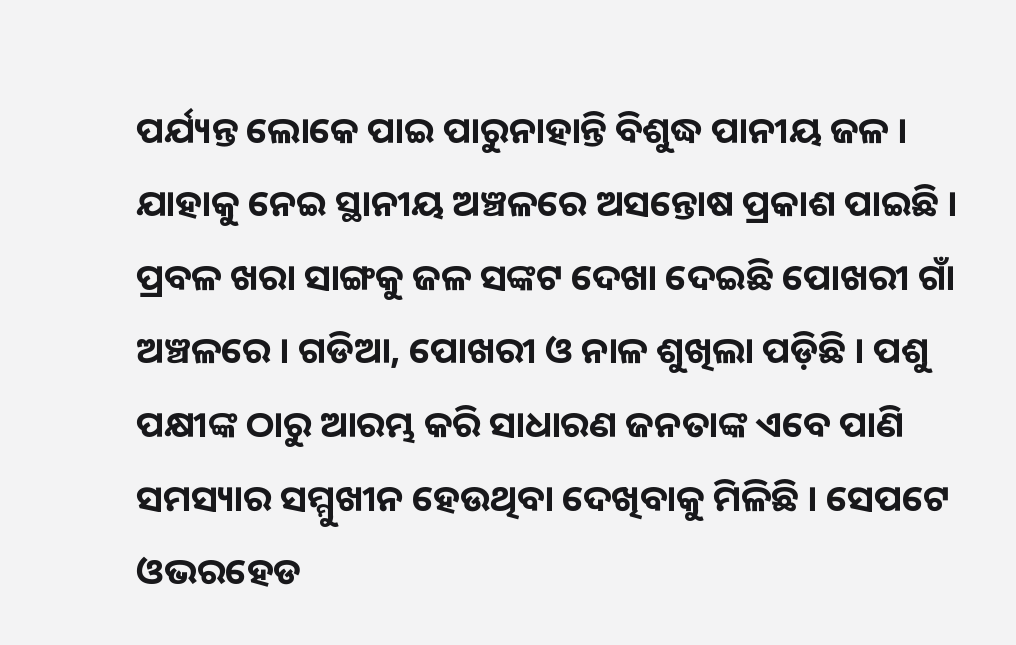ପର୍ଯ୍ୟନ୍ତ ଲୋକେ ପାଇ ପାରୁନାହାନ୍ତି ବିଶୁଦ୍ଧ ପାନୀୟ ଜଳ । ଯାହାକୁ ନେଇ ସ୍ଥାନୀୟ ଅଞ୍ଚଳରେ ଅସନ୍ତୋଷ ପ୍ରକାଶ ପାଇଛି ।
ପ୍ରବଳ ଖରା ସାଙ୍ଗକୁ ଜଳ ସଙ୍କଟ ଦେଖା ଦେଇଛି ପୋଖରୀ ଗାଁ ଅଞ୍ଚଳରେ । ଗଡିଆ, ପୋଖରୀ ଓ ନାଳ ଶୁଖିଲା ପଡ଼ିଛି । ପଶୁ ପକ୍ଷୀଙ୍କ ଠାରୁ ଆରମ୍ଭ କରି ସାଧାରଣ ଜନତାଙ୍କ ଏବେ ପାଣି ସମସ୍ୟାର ସମ୍ମୁଖୀନ ହେଉଥିବା ଦେଖିବାକୁ ମିଳିଛି । ସେପଟେ ଓଭରହେଡ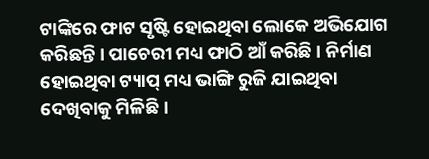ଟାଙ୍କିରେ ଫାଟ ସୃଷ୍ଟି ହୋଇଥିବା ଲୋକେ ଅଭିଯୋଗ କରିଛନ୍ତି । ପାଚେରୀ ମଧ୍ୟ ଫାଠି ଆଁ କରିଛି । ନିର୍ମାଣ ହୋଇଥିବା ଟ୍ୟାପ୍ ମଧ୍ୟ ଭାଙ୍ଗି ରୁଜି ଯାଇଥିବା ଦେଖିବାକୁ ମିଳିଛି ।